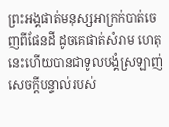ព្រះអង្គផាត់មនុស្សអាក្រក់បាត់ចេញពីផែនដី ដូចគេផាត់សំរាម ហេតុនេះហើយបានជាទូលបង្គំស្រឡាញ់ សេចក្ដីបន្ទាល់របស់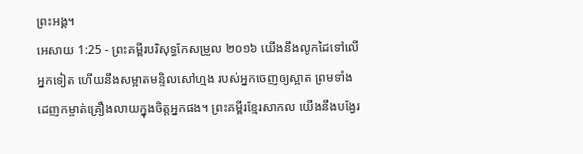ព្រះអង្គ។
អេសាយ 1:25 - ព្រះគម្ពីរបរិសុទ្ធកែសម្រួល ២០១៦ យើងនឹងលូកដៃទៅលើអ្នកទៀត ហើយនឹងសម្អាតមន្ទិលសៅហ្មង របស់អ្នកចេញឲ្យស្អាត ព្រមទាំងដេញកម្ចាត់គ្រឿងលាយក្នុងចិត្តអ្នកផង។ ព្រះគម្ពីរខ្មែរសាកល យើងនឹងបង្វែរ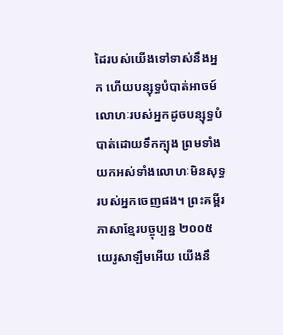ដៃរបស់យើងទៅទាស់នឹងអ្នក ហើយបន្សុទ្ធបំបាត់អាចម៍លោហៈរបស់អ្នកដូចបន្សុទ្ធបំបាត់ដោយទឹកក្បុង ព្រមទាំងយកអស់ទាំងលោហៈមិនសុទ្ធរបស់អ្នកចេញផង។ ព្រះគម្ពីរភាសាខ្មែរបច្ចុប្បន្ន ២០០៥ យេរូសាឡឹមអើយ យើងនឹ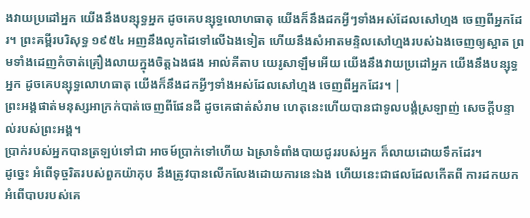ងវាយប្រដៅអ្នក យើងនឹងបន្សុទ្ធអ្នក ដូចគេបន្សុទ្ធលោហធាតុ យើងក៏នឹងដកអ្វីៗទាំងអស់ដែលសៅហ្មង ចេញពីអ្នកដែរ។ ព្រះគម្ពីរបរិសុទ្ធ ១៩៥៤ អញនឹងលូកដៃទៅលើឯងទៀត ហើយនឹងសំអាតមន្ទិលសៅហ្មងរបស់ឯងចេញឲ្យស្អាត ព្រមទាំងដេញកំចាត់គ្រឿងលាយក្នុងចិត្តឯងផង អាល់គីតាប យេរូសាឡឹមអើយ យើងនឹងវាយប្រដៅអ្នក យើងនឹងបន្សុទ្ធអ្នក ដូចគេបន្សុទ្ធលោហធាតុ យើងក៏នឹងដកអ្វីៗទាំងអស់ដែលសៅហ្មង ចេញពីអ្នកដែរ។ |
ព្រះអង្គផាត់មនុស្សអាក្រក់បាត់ចេញពីផែនដី ដូចគេផាត់សំរាម ហេតុនេះហើយបានជាទូលបង្គំស្រឡាញ់ សេចក្ដីបន្ទាល់របស់ព្រះអង្គ។
ប្រាក់របស់អ្នកបានត្រឡប់ទៅជា អាចម៍ប្រាក់ទៅហើយ ឯស្រាទំពាំងបាយជូររបស់អ្នក ក៏លាយដោយទឹកដែរ។
ដូច្នេះ អំពើទុច្ចរិតរបស់ពួកយ៉ាកុប នឹងត្រូវបានលើកលែងដោយការនេះឯង ហើយនេះជាផលដែលកើតពី ការដកយកអំពើបាបរបស់គេ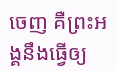ចេញ គឺព្រះអង្គនឹងធ្វើឲ្យ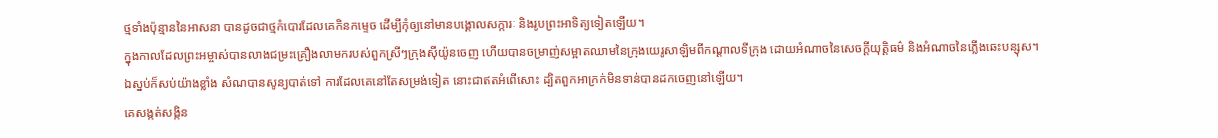ថ្មទាំងប៉ុន្មាននៃអាសនា បានដូចជាថ្មកំបោរដែលគេកិនកម្ទេច ដើម្បីកុំឲ្យនៅមានបង្គោលសក្ការៈ និងរូបព្រះអាទិត្យទៀតឡើយ។
ក្នុងកាលដែលព្រះអម្ចាស់បានលាងជម្រះគ្រឿងលាមករបស់ពួកស្រីៗក្រុងស៊ីយ៉ូនចេញ ហើយបានចម្រាញ់សម្អាតឈាមនៃក្រុងយេរូសាឡិមពីកណ្ដាលទីក្រុង ដោយអំណាចនៃសេចក្ដីយុត្តិធម៌ និងអំណាចនៃភ្លើងឆេះបន្សុស។
ឯស្នប់ក៏សប់យ៉ាងខ្លាំង សំណបានសូន្យបាត់ទៅ ការដែលគេនៅតែសម្រង់ទៀត នោះជាឥតអំពើសោះ ដ្បិតពួកអាក្រក់មិនទាន់បានដកចេញនៅឡើយ។
គេសង្កត់សង្កិន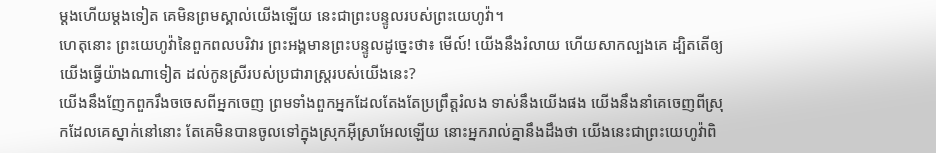ម្ដងហើយម្ដងទៀត គេមិនព្រមស្គាល់យើងឡើយ នេះជាព្រះបន្ទូលរបស់ព្រះយេហូវ៉ា។
ហេតុនោះ ព្រះយេហូវ៉ានៃពួកពលបរិវារ ព្រះអង្គមានព្រះបន្ទូលដូច្នេះថា៖ មើល៍! យើងនឹងរំលាយ ហើយសាកល្បងគេ ដ្បិតតើឲ្យយើងធ្វើយ៉ាងណាទៀត ដល់កូនស្រីរបស់ប្រជារាស្ត្ររបស់យើងនេះ?
យើងនឹងញែកពួករឹងចចេសពីអ្នកចេញ ព្រមទាំងពួកអ្នកដែលតែងតែប្រព្រឹត្តរំលង ទាស់នឹងយើងផង យើងនឹងនាំគេចេញពីស្រុកដែលគេស្នាក់នៅនោះ តែគេមិនបានចូលទៅក្នុងស្រុកអ៊ីស្រាអែលឡើយ នោះអ្នករាល់គ្នានឹងដឹងថា យើងនេះជាព្រះយេហូវ៉ាពិ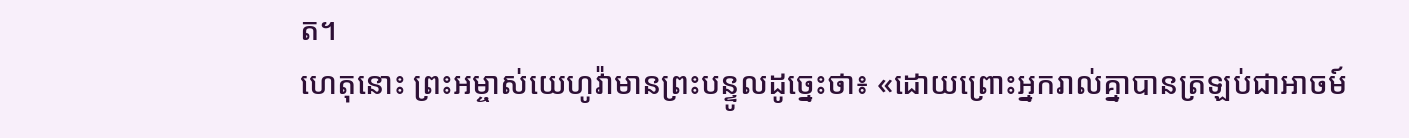ត។
ហេតុនោះ ព្រះអម្ចាស់យេហូវ៉ាមានព្រះបន្ទូលដូច្នេះថា៖ «ដោយព្រោះអ្នករាល់គ្នាបានត្រឡប់ជាអាចម៍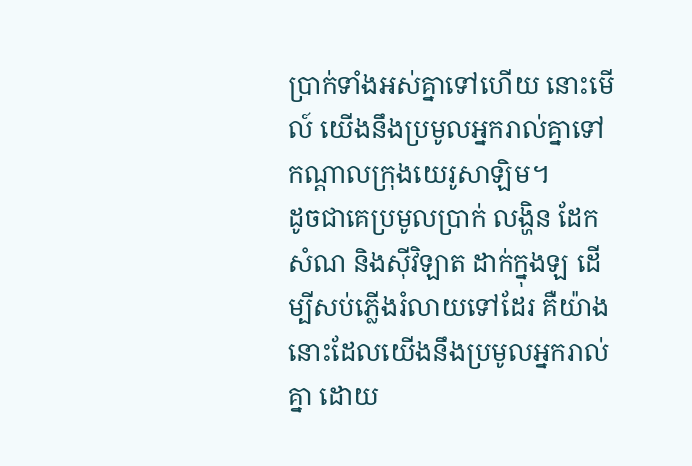ប្រាក់ទាំងអស់គ្នាទៅហើយ នោះមើល៍ យើងនឹងប្រមូលអ្នករាល់គ្នាទៅកណ្ដាលក្រុងយេរូសាឡិម។
ដូចជាគេប្រមូលប្រាក់ លង្ហិន ដែក សំណ និងស៊ីវិឡាត ដាក់ក្នុងឡ ដើម្បីសប់ភ្លើងរំលាយទៅដែរ គឺយ៉ាងនោះដែលយើងនឹងប្រមូលអ្នករាល់គ្នា ដោយ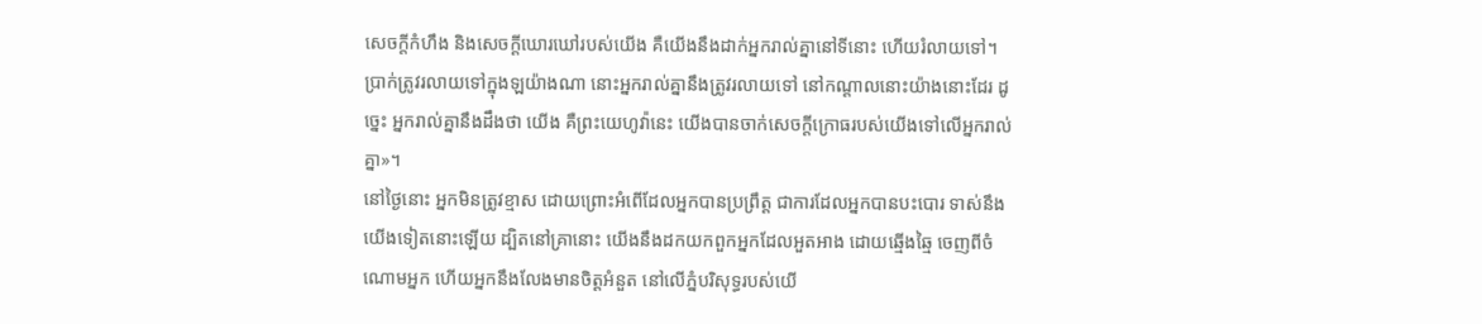សេចក្ដីកំហឹង និងសេចក្ដីឃោរឃៅរបស់យើង គឺយើងនឹងដាក់អ្នករាល់គ្នានៅទីនោះ ហើយរំលាយទៅ។
ប្រាក់ត្រូវរលាយទៅក្នុងឡយ៉ាងណា នោះអ្នករាល់គ្នានឹងត្រូវរលាយទៅ នៅកណ្ដាលនោះយ៉ាងនោះដែរ ដូច្នេះ អ្នករាល់គ្នានឹងដឹងថា យើង គឺព្រះយេហូវ៉ានេះ យើងបានចាក់សេចក្ដីក្រោធរបស់យើងទៅលើអ្នករាល់គ្នា»។
នៅថ្ងៃនោះ អ្នកមិនត្រូវខ្មាស ដោយព្រោះអំពើដែលអ្នកបានប្រព្រឹត្ត ជាការដែលអ្នកបានបះបោរ ទាស់នឹងយើងទៀតនោះឡើយ ដ្បិតនៅគ្រានោះ យើងនឹងដកយកពួកអ្នកដែលអួតអាង ដោយឆ្មើងឆ្មៃ ចេញពីចំណោមអ្នក ហើយអ្នកនឹងលែងមានចិត្តអំនួត នៅលើភ្នំបរិសុទ្ធរបស់យើ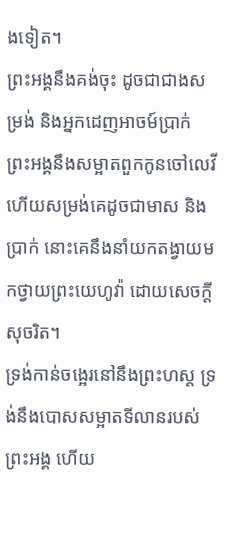ងទៀត។
ព្រះអង្គនឹងគង់ចុះ ដូចជាជាងសម្រង់ និងអ្នកដេញអាចម៍ប្រាក់ ព្រះអង្គនឹងសម្អាតពួកកូនចៅលេវី ហើយសម្រង់គេដូចជាមាស និងប្រាក់ នោះគេនឹងនាំយកតង្វាយមកថ្វាយព្រះយេហូវ៉ា ដោយសេចក្ដីសុចរិត។
ទ្រង់កាន់ចង្អេរនៅនឹងព្រះហស្ត ទ្រង់នឹងបោសសម្អាតទីលានរបស់ព្រះអង្គ ហើយ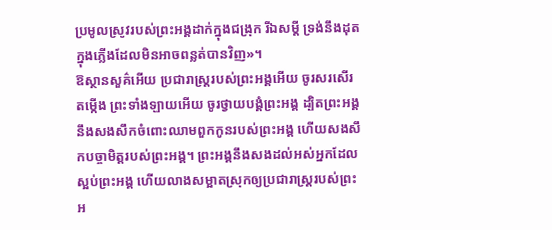ប្រមូលស្រូវរបស់ព្រះអង្គដាក់ក្នុងជង្រុក រីឯសម្ដី ទ្រង់នឹងដុតក្នុងភ្លើងដែលមិនអាចពន្លត់បានវិញ»។
ឱស្ថានសួគ៌អើយ ប្រជារាស្ត្ររបស់ព្រះអង្គអើយ ចូរសរសើរតម្កើង ព្រះទាំងឡាយអើយ ចូរថ្វាយបង្គំព្រះអង្គ ដ្បិតព្រះអង្គនឹងសងសឹកចំពោះឈាមពួកកូនរបស់ព្រះអង្គ ហើយសងសឹកបច្ចាមិត្តរបស់ព្រះអង្គ។ ព្រះអង្គនឹងសងដល់អស់អ្នកដែលស្អប់ព្រះអង្គ ហើយលាងសម្អាតស្រុកឲ្យប្រជារាស្ត្ររបស់ព្រះអ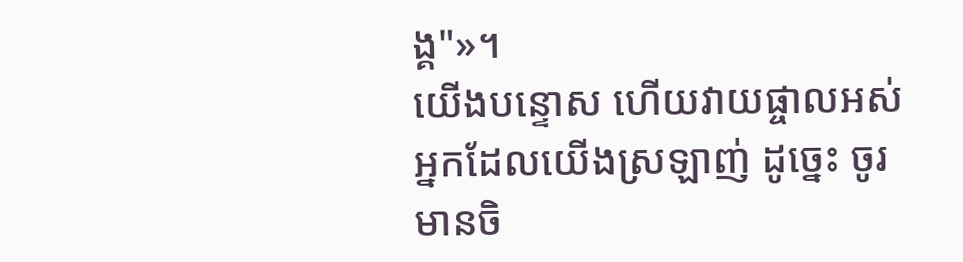ង្គ"»។
យើងបន្ទោស ហើយវាយផ្ចាលអស់អ្នកដែលយើងស្រឡាញ់ ដូច្នេះ ចូរមានចិ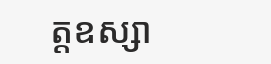ត្តឧស្សា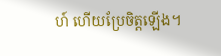ហ៍ ហើយប្រែចិត្តឡើង។